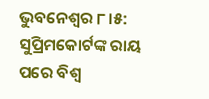ଭୁବନେଶ୍ବର ୮।୫: ସୁପ୍ରିମକୋର୍ଟଙ୍କ ରାୟ ପରେ ବିଶ୍ୱ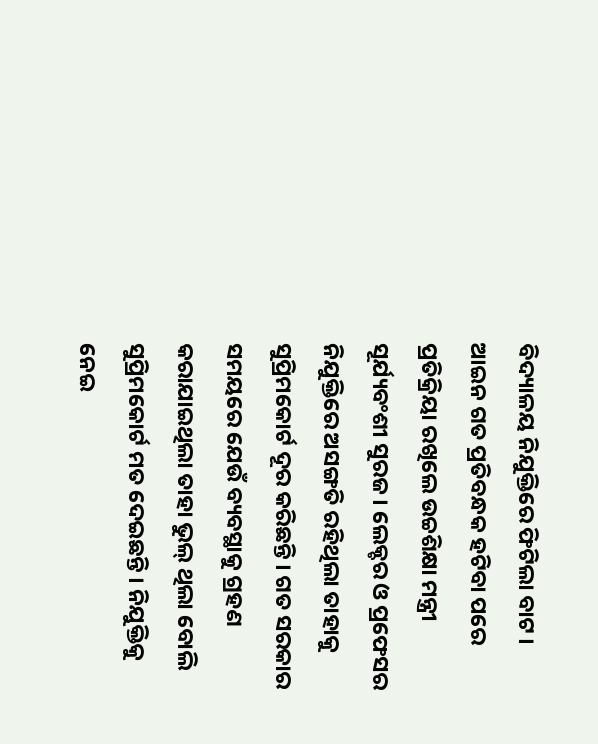ବିଦ୍ୟାଳୟ ନିଯୁକ୍ତିରେ ଫିଟିଲା ବାଟ । ଆଇନ ଗତ ପ୍ରତିବନ୍ଧକ ହଟିବା ପରେ ପ୍ରତିକ୍ରିୟା ରଖିଲେ ଉଚ୍ଚଶିକ୍ଷା ମନ୍ତ୍ରୀ ସୂର୍ଯ୍ୟବଂଶୀ ସୁରଜ । ଲେକ୍ଚର ଓ ପ୍ରଫେସର ନିଯୁକ୍ତିରେ ଅସଙ୍ଗତି ରହିଥିଲା ତାହାକୁ ସୁପ୍ରିମକୋର୍ଟ ଦୂର କରିଛନ୍ତି । ଗତ ସରକାର ସମୟରେ ଯେଉଁ ବ୍ୟବସ୍ଥାକୁ ଗ୍ରହଣ କରାଯାଇଥିଲା ତାହା ଭୁଲ୍ ଥିଲା ବୋଲି ସୁପ୍ରିମକୋର୍ଟ ମତ ଦେଇଛନ୍ତି । ନିଯୁକ୍ତିକୁ ନେଇ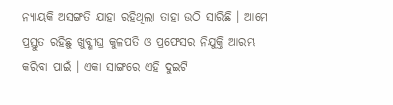ନ୍ୟାୟକି ଅସଙ୍ଗତି ଯାହା ରହିଥିଲା ତାହା ଉଠି ସାରିଛି । ଆମେ ପ୍ରସ୍ତୁତ ରହିଛୁ ଖୁବ୍ଶୀଘ୍ର କୁଳପତି ଓ ପ୍ରଫେସର ନିଯୁକ୍ତି ଆରମ୍ଭ କରିବା ପାଇଁ । ଏକା ସାଙ୍ଗରେ ଏହି ଦୁଇଟି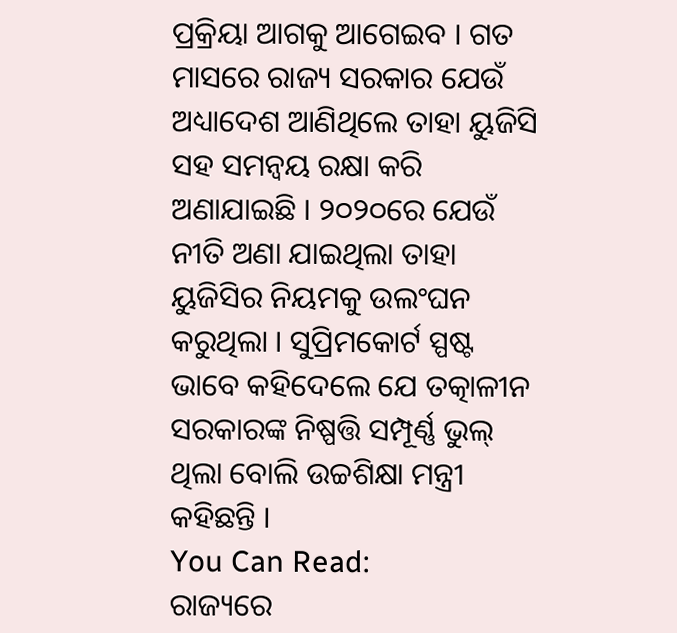ପ୍ରକ୍ରିୟା ଆଗକୁ ଆଗେଇବ । ଗତ ମାସରେ ରାଜ୍ୟ ସରକାର ଯେଉଁ ଅଧ୍ୟାଦେଶ ଆଣିଥିଲେ ତାହା ୟୁଜିସି ସହ ସମନ୍ୱୟ ରକ୍ଷା କରି ଅଣାଯାଇଛି । ୨୦୨୦ରେ ଯେଉଁ ନୀତି ଅଣା ଯାଇଥିଲା ତାହା ୟୁଜିସିର ନିୟମକୁ ଉଲଂଘନ କରୁଥିଲା । ସୁପ୍ରିମକୋର୍ଟ ସ୍ପଷ୍ଟ ଭାବେ କହିଦେଲେ ଯେ ତତ୍କାଳୀନ ସରକାରଙ୍କ ନିଷ୍ପତ୍ତି ସମ୍ପୂର୍ଣ୍ଣ ଭୁଲ୍ ଥିଲା ବୋଲି ଉଚ୍ଚଶିକ୍ଷା ମନ୍ତ୍ରୀ କହିଛନ୍ତି ।
You Can Read:
ରାଜ୍ୟରେ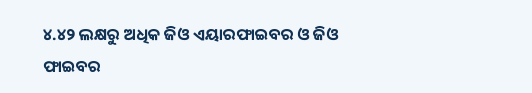୪.୪୨ ଲକ୍ଷରୁ ଅଧିକ ଜିଓ ଏୟାରଫାଇବର ଓ ଜିଓ ଫାଇବର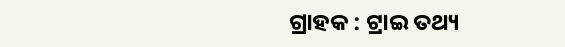ଗ୍ରାହକ : ଟ୍ରାଇ ତଥ୍ୟ